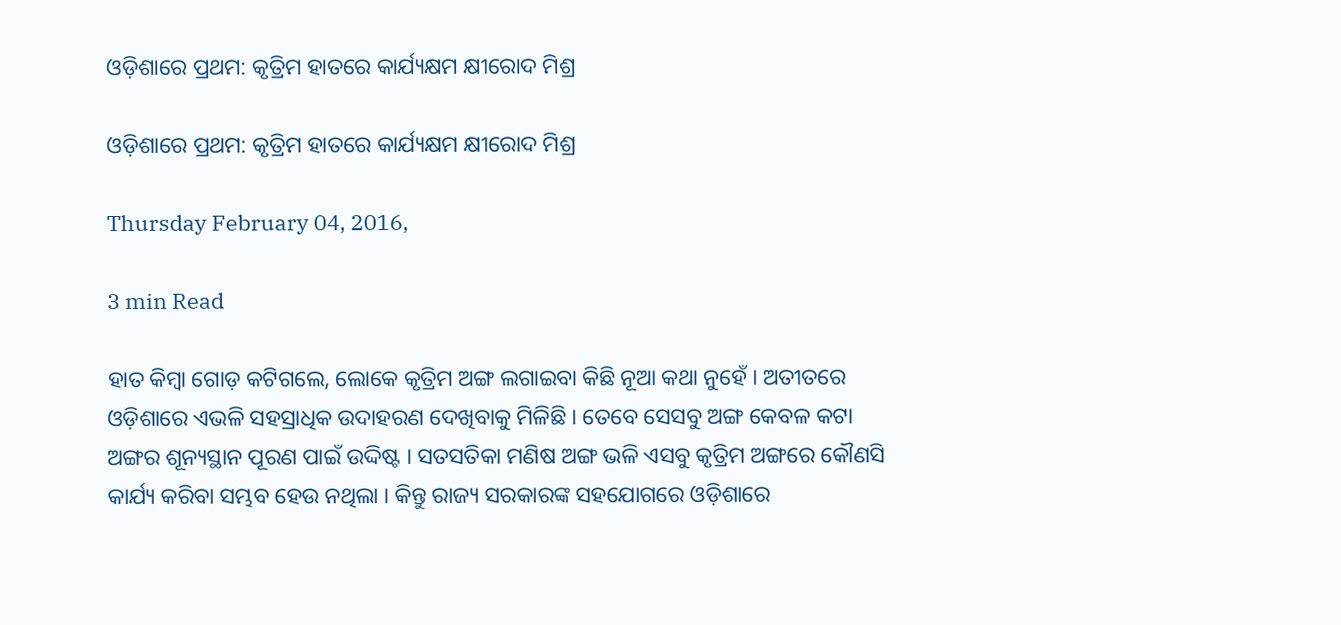ଓଡ଼ିଶାରେ ପ୍ରଥମ: କୃତ୍ରିମ ହାତରେ କାର୍ଯ୍ୟକ୍ଷମ କ୍ଷୀରୋଦ ମିଶ୍ର

ଓଡ଼ିଶାରେ ପ୍ରଥମ: କୃତ୍ରିମ ହାତରେ କାର୍ଯ୍ୟକ୍ଷମ କ୍ଷୀରୋଦ ମିଶ୍ର

Thursday February 04, 2016,

3 min Read

ହାତ କିମ୍ବା ଗୋଡ଼ କଟିଗଲେ, ଲୋକେ କୃତ୍ରିମ ଅଙ୍ଗ ଲଗାଇବା କିଛି ନୂଆ କଥା ନୁହେଁ । ଅତୀତରେ ଓଡ଼ିଶାରେ ଏଭଳି ସହସ୍ରାଧିକ ଉଦାହରଣ ଦେଖିବାକୁ ମିଳିଛି । ତେବେ ସେସବୁ ଅଙ୍ଗ କେବଳ କଟା ଅଙ୍ଗର ଶୂନ୍ୟସ୍ଥାନ ପୂରଣ ପାଇଁ ଉଦ୍ଦିଷ୍ଟ । ସତସତିକା ମଣିଷ ଅଙ୍ଗ ଭଳି ଏସବୁ କୃତ୍ରିମ ଅଙ୍ଗରେ କୌଣସି କାର୍ଯ୍ୟ କରିବା ସମ୍ଭବ ହେଉ ନଥିଲା । କିନ୍ତୁ ରାଜ୍ୟ ସରକାରଙ୍କ ସହଯୋଗରେ ଓଡ଼ିଶାରେ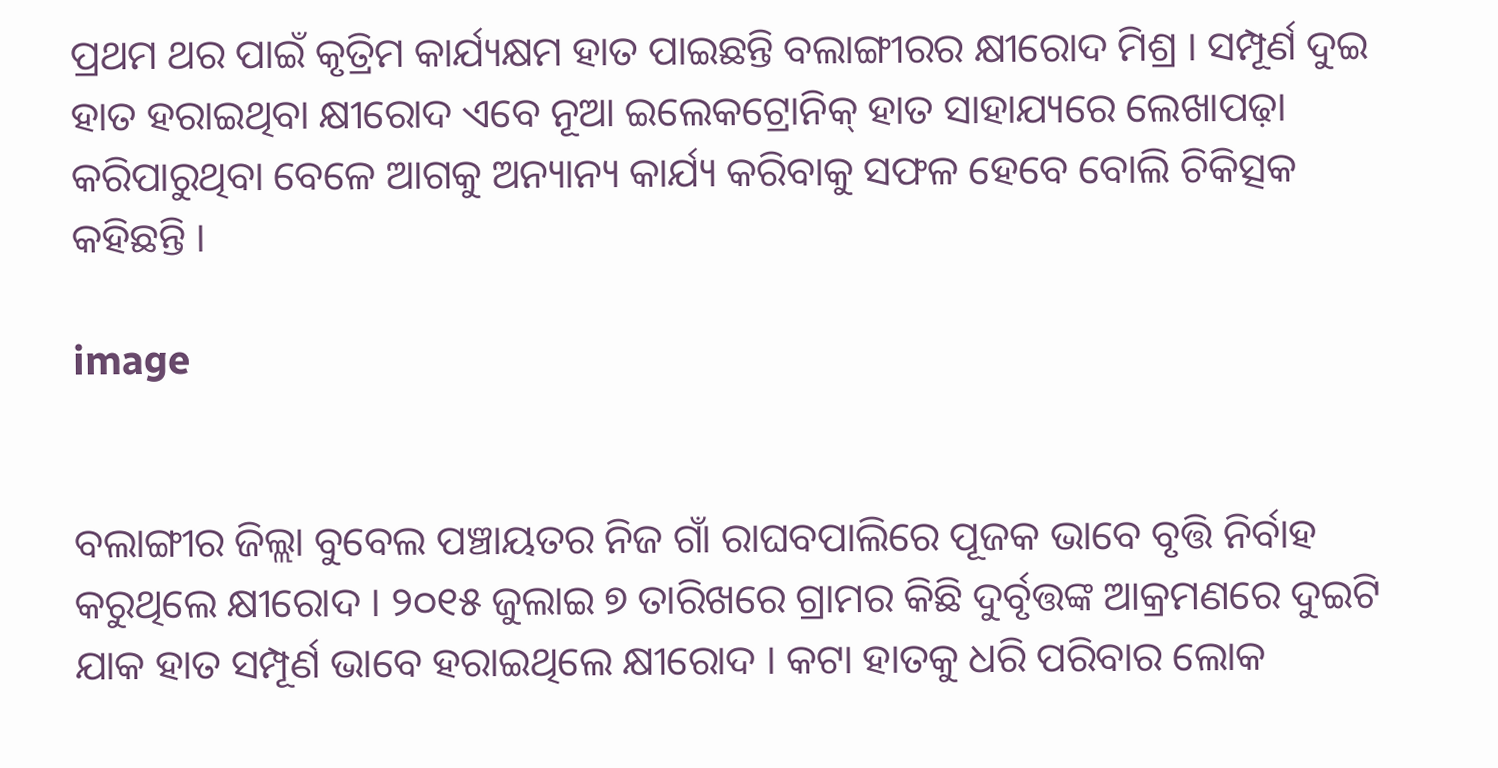ପ୍ରଥମ ଥର ପାଇଁ କୃତ୍ରିମ କାର୍ଯ୍ୟକ୍ଷମ ହାତ ପାଇଛନ୍ତି ବଲାଙ୍ଗୀରର କ୍ଷୀରୋଦ ମିଶ୍ର । ସମ୍ପୂର୍ଣ ଦୁଇ ହାତ ହରାଇଥିବା କ୍ଷୀରୋଦ ଏବେ ନୂଆ ଇଲେକଟ୍ରୋନିକ୍ ହାତ ସାହାଯ୍ୟରେ ଲେଖାପଢ଼ା କରିପାରୁଥିବା ବେଳେ ଆଗକୁ ଅନ୍ୟାନ୍ୟ କାର୍ଯ୍ୟ କରିବାକୁ ସଫଳ ହେବେ ବୋଲି ଚିକିତ୍ସକ କହିଛନ୍ତି ।

image


ବଲାଙ୍ଗୀର ଜିଲ୍ଲା ବୁବେଲ ପଞ୍ଚାୟତର ନିଜ ଗାଁ ରାଘବପାଲିରେ ପୂଜକ ଭାବେ ବୃତ୍ତି ନିର୍ବାହ କରୁଥିଲେ କ୍ଷୀରୋଦ । ୨୦୧୫ ଜୁଲାଇ ୭ ତାରିଖରେ ଗ୍ରାମର କିଛି ଦୁର୍ବୃତ୍ତଙ୍କ ଆକ୍ରମଣରେ ଦୁଇଟି ଯାକ ହାତ ସମ୍ପୂର୍ଣ ଭାବେ ହରାଇଥିଲେ କ୍ଷୀରୋଦ । କଟା ହାତକୁ ଧରି ପରିବାର ଲୋକ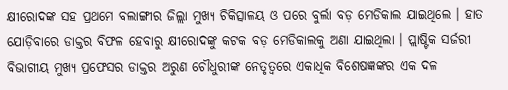କ୍ଷୀରୋଦଙ୍କ ସହ ପ୍ରଥମେ ବଲାଙ୍ଗୀର ଜିଲ୍ଲା ମୁଖ୍ୟ ଚିକିତ୍ସାଳୟ ଓ ପରେ ବୁର୍ଲା ବଡ଼ ମେଡିକାଲ ଯାଇଥିଲେ । ହାତ ଯୋଡ଼ିବାରେ ଡାକ୍ତର ବିଫଳ ହେବାରୁ କ୍ଷୀରୋଦଙ୍କୁ କଟକ ବଡ଼ ମେଡିକାଲକୁ ଅଣା ଯାଇଥିଲା । ପ୍ଲାଷ୍ଟିକ ସର୍ଜରୀ ବିଭାଗୀୟ ମୁଖ୍ୟ ପ୍ରଫେସର ଡାକ୍ତର ଅରୁଣ ଚୌଧୁରୀଙ୍କ ନେତୃତ୍ୱରେ ଏକାଧିକ ବିଶେଷଜ୍ଞଙ୍କର ଏକ ଦଳ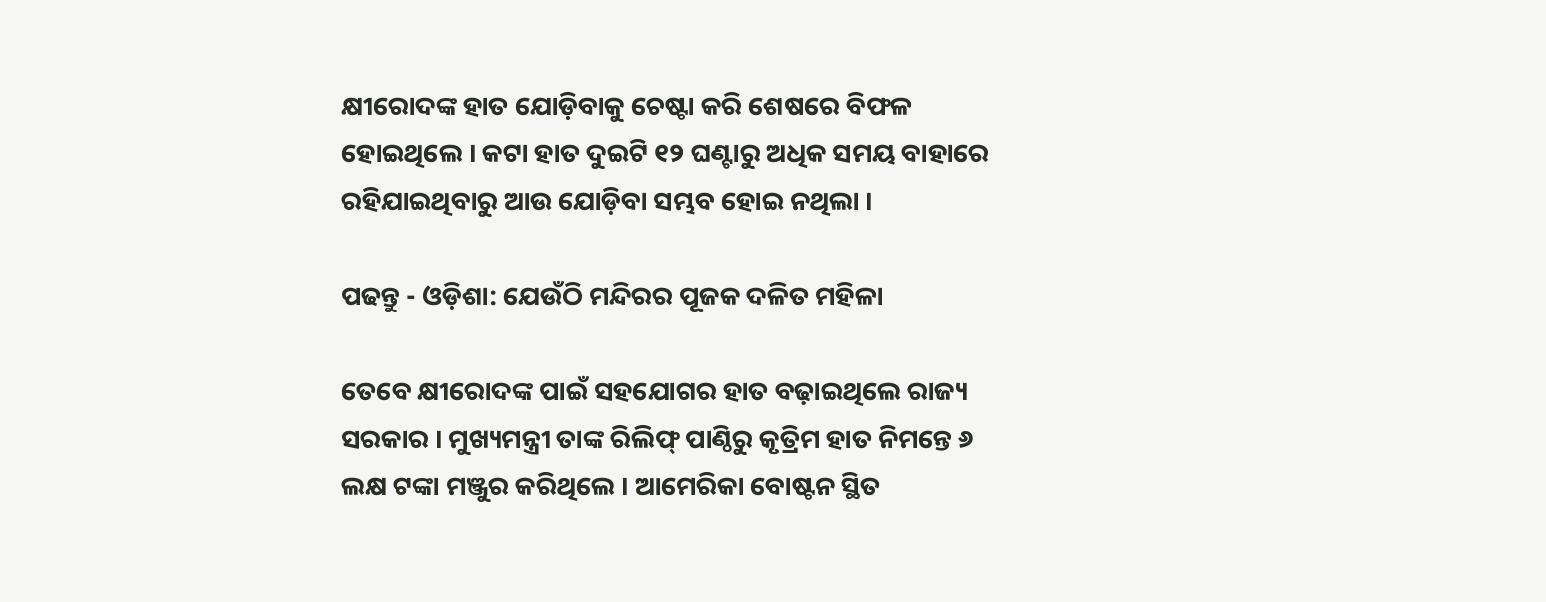କ୍ଷୀରୋଦଙ୍କ ହାତ ଯୋଡ଼ିବାକୁ ଚେଷ୍ଟା କରି ଶେଷରେ ବିଫଳ ହୋଇଥିଲେ । କଟା ହାତ ଦୁଇଟି ୧୨ ଘଣ୍ଟାରୁ ଅଧିକ ସମୟ ବାହାରେ ରହିଯାଇଥିବାରୁ ଆଉ ଯୋଡ଼ିବା ସମ୍ଭବ ହୋଇ ନଥିଲା ।

ପଢନ୍ତୁ - ଓଡ଼ିଶା: ଯେଉଁଠି ମନ୍ଦିରର ପୂଜକ ଦଳିତ ମହିଳା

ତେବେ କ୍ଷୀରୋଦଙ୍କ ପାଇଁ ସହଯୋଗର ହାତ ବଢ଼ାଇଥିଲେ ରାଜ୍ୟ ସରକାର । ମୁଖ୍ୟମନ୍ତ୍ରୀ ତାଙ୍କ ରିଲିଫ୍ ପାଣ୍ଠିରୁ କୃତ୍ରିମ ହାତ ନିମନ୍ତେ ୬ ଲକ୍ଷ ଟଙ୍କା ମଞ୍ଜୁର କରିଥିଲେ । ଆମେରିକା ବୋଷ୍ଟନ ସ୍ଥିତ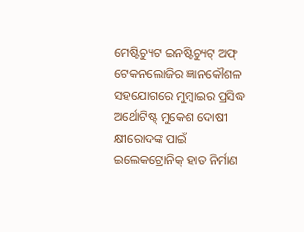ମେଷ୍ଟିଚ୍ୟୁଟ ଇନଷ୍ଟିଚ୍ୟୁଟ୍ ଅଫ୍ ଟେକନଲୋଜିର ଜ୍ଞାନକୌଶଳ ସହଯୋଗରେ ମୁମ୍ବାଇର ପ୍ରସିଦ୍ଧ ଅର୍ଥୋଟିଷ୍ଟ୍ ମୁକେଶ ଦୋଷୀ କ୍ଷୀରୋଦଙ୍କ ପାଇଁ ଇଲେକଟ୍ରୋନିକ୍ ହାତ ନିର୍ମାଣ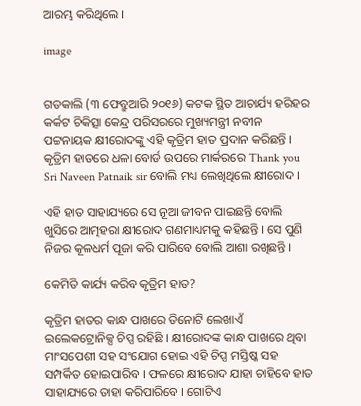ଆରମ୍ଭ କରିଥିଲେ ।

image


ଗତକାଲି (୩ ଫେବ୍ରୁଆରି ୨୦୧୬) କଟକ ସ୍ଥିତ ଆଚାର୍ଯ୍ୟ ହରିହର କର୍କଟ ଚିକିତ୍ସା କେନ୍ଦ୍ର ପରିସରରେ ମୁଖ୍ୟମନ୍ତ୍ରୀ ନବୀନ ପଟ୍ଟନାୟକ କ୍ଷୀରୋଦଙ୍କୁ ଏହି କୃତ୍ରିମ ହାତ ପ୍ରଦାନ କରିଛନ୍ତି । କୃତ୍ରିମ ହାତରେ ଧଳା ବୋର୍ଡ ଉପରେ ମାର୍କରରେ Thank you Sri Naveen Patnaik sir ବୋଲି ମଧ୍ୟ ଲେଖିଥିଲେ କ୍ଷୀରୋଦ ।

ଏହି ହାତ ସାହାଯ୍ୟରେ ସେ ନୂଆ ଜୀବନ ପାଇଛନ୍ତି ବୋଲି ଖୁସିରେ ଆତ୍ମହରା କ୍ଷୀରୋଦ ଗଣମାଧ୍ୟମକୁ କହିଛନ୍ତି । ସେ ପୁଣି ନିଜର କୂଳଧର୍ମ ପୂଜା କରି ପାରିବେ ବୋଲି ଆଶା ରଖିଛନ୍ତି ।

କେମିତି କାର୍ଯ୍ୟ କରିବ କୃତ୍ରିମ ହାତ?

କୃତ୍ରିମ ହାତର କାନ୍ଧ ପାଖରେ ତିନୋଟି ଲେଖାଏଁ ଇଲେକଟ୍ରୋନିକ୍ସ ଚିପ୍ସ ରହିଛି । କ୍ଷୀରୋଦଙ୍କ କାନ୍ଧ ପାଖରେ ଥିବା ମାଂସପେଶୀ ସହ ସଂଯୋଗ ହୋଇ ଏହି ଚିପ୍ସ ମସ୍ତିଷ୍କ ସହ ସମ୍ପର୍କିତ ହୋଇପାରିବ । ଫଳରେ କ୍ଷୀରୋଦ ଯାହା ଚାହିବେ ହାତ ସାହାଯ୍ୟରେ ତାହା କରିପାରିବେ । ଗୋଟିଏ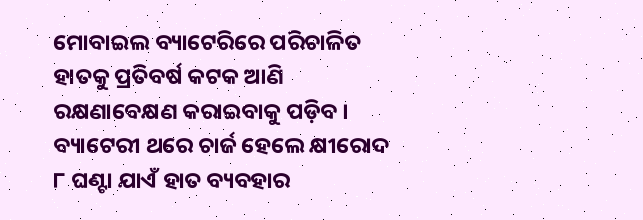ମୋବାଇଲ ବ୍ୟାଟେରିରେ ପରିଚାଳିତ ହାତକୁ ପ୍ରତିବର୍ଷ କଟକ ଆଣି ରକ୍ଷଣାବେକ୍ଷଣ କରାଇବାକୁ ପଡ଼ିବ । ବ୍ୟାଟେରୀ ଥରେ ଚାର୍ଜ ହେଲେ କ୍ଷୀରୋଦ ୮ ଘଣ୍ଟା ଯାଏଁ ହାତ ବ୍ୟବହାର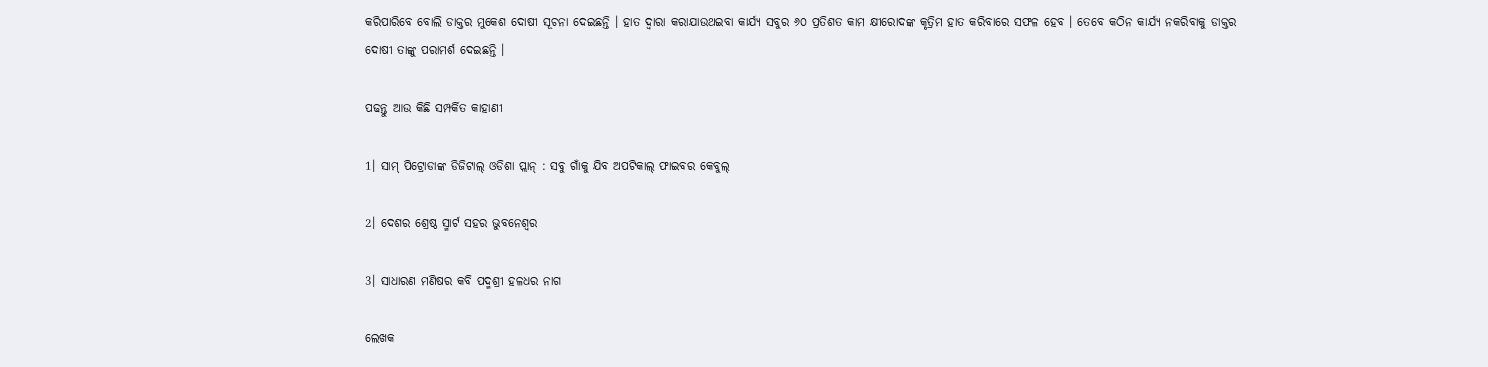କରିପାରିବେ ବୋଲି ଡାକ୍ତର ମୁକେଶ ଦୋଷୀ ସୂଚନା ଦେଇଛନ୍ତି । ହାତ ଦ୍ୱାରା କରାଯାଉଥଇବା କାର୍ଯ୍ୟ ସବୁର ୬୦ ପ୍ରତିଶତ କାମ କ୍ଷୀରୋଦଙ୍କ କୃତ୍ରିମ ହାତ କରିବାରେ ସଫଳ ହେବ । ତେବେ କଠିନ କାର୍ଯ୍ୟ ନକରିବାକୁ ଡାକ୍ତର ଦୋଷୀ ତାଙ୍କୁ ପରାମର୍ଶ ଦେଇଛନ୍ତି ।

ପଢନ୍ତୁ ଆଉ କିଛି ସମ୍ପର୍କିତ କାହାଣୀ

1। ସାମ୍ ପିଟ୍ରୋଡାଙ୍କ ଡିଜିଟାଲ୍ ଓଡିଶା ପ୍ଲାନ୍ : ସବୁ ଗାଁକୁ ଯିବ ଅପଟିକାଲ୍ ଫାଇବର କେବୁଲ୍

2। ଦେଶର ଶ୍ରେଷ୍ଠ ସ୍ମାର୍ଟ ସହର ଭୁବନେଶ୍ୱର

3। ସାଧାରଣ ମଣିଷର କବି ପଦ୍ମଶ୍ରୀ ହଳଧର ନାଗ

ଲେଖକ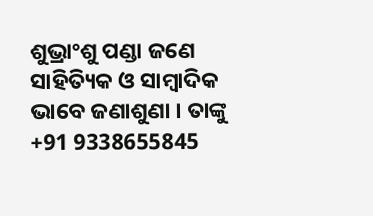ଶୁଭ୍ରାଂଶୁ ପଣ୍ଡା ଜଣେ ସାହିତ୍ୟିକ ଓ ସାମ୍ବାଦିକ ଭାବେ ଜଣାଶୁଣା । ତାଙ୍କୁ +91 9338655845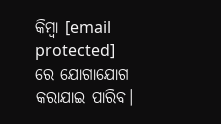କିମ୍ବା [email protected] ରେ ଯୋଗାଯୋଗ କରାଯାଇ ପାରିବ।